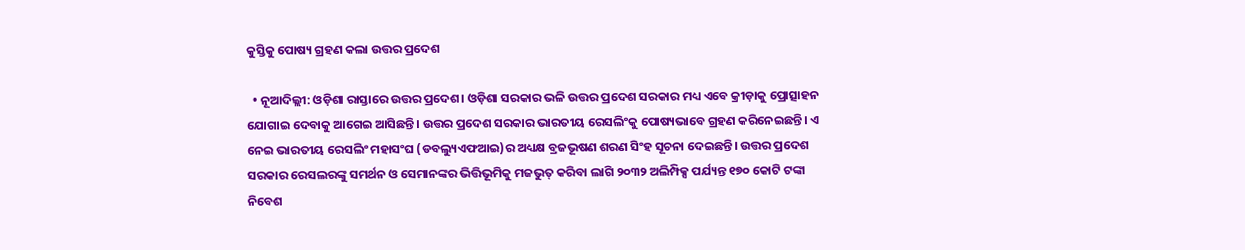କୁସ୍ତିକୁ ପୋଷ୍ୟ ଗ୍ରହଣ କଲା ଉତ୍ତର ପ୍ରଦେଶ

  • ନୂଆଦିଲ୍ଲୀ: ଓଡ଼ିଶା ରାସ୍ତାରେ ଉତ୍ତର ପ୍ରଦେଶ। ଓଡ଼ିଶା ସରକାର ଭଳି ଉତ୍ତର ପ୍ରଦେଶ ସରକାର ମଧ୍ୟ ଏବେ କ୍ରୀଡ଼ାକୁ ପ୍ରୋତ୍ସାହନ ଯୋଗାଇ ଦେବାକୁ ଆଗେଇ ଆସିଛନ୍ତି। ଉତ୍ତର ପ୍ରଦେଶ ସରକାର ଭାରତୀୟ ରେସଲିଂକୁ ପୋଷ୍ୟଭାବେ ଗ୍ରହଣ କରିନେଇଛନ୍ତି। ଏ ନେଇ ଭାରତୀୟ ରେସଲିଂ ମହାସଂଘ (ଡବଲ୍ୟୁଏଫଆଇ)ର ଅଧ୍ୟକ୍ଷ ବ୍ରଜଭୂଷଣ ଶରଣ ସିଂହ ସୂଚନା ଦେଇଛନ୍ତି। ଉତ୍ତର ପ୍ରଦେଶ ସରକାର ରେସଲରଙ୍କୁ ସମର୍ଥନ ଓ ସେମାନଙ୍କର ଭିତ୍ତିଭୂମିକୁ ମଜଭୁତ୍ କରିବା ଲାଗି ୨୦୩୨ ଅଲିମ୍ପିକ୍ସ ପର୍ଯ୍ୟନ୍ତ ୧୭୦ କୋଟି ଟଙ୍କା ନିବେଶ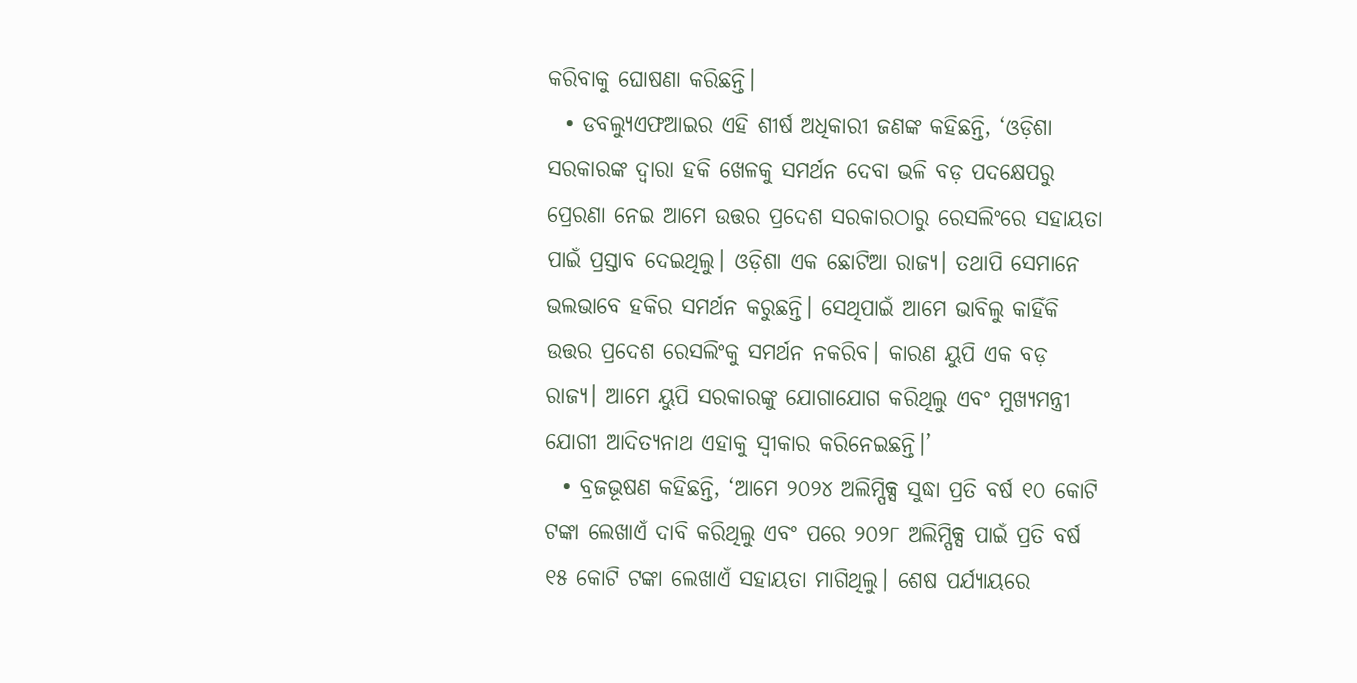କରିବାକୁ ଘୋଷଣା କରିଛନ୍ତି।
  • ଡବଲ୍ୟୁଏଫଆଇର ଏହି ଶୀର୍ଷ ଅଧିକାରୀ ଜଣଙ୍କ କହିଛନ୍ତି, ‘ଓଡ଼ିଶା ସରକାରଙ୍କ ଦ୍ୱାରା ହକି ଖେଳକୁ ସମର୍ଥନ ଦେବା ଭଳି ବଡ଼ ପଦକ୍ଷେପରୁ ପ୍ରେରଣା ନେଇ ଆମେ ଉତ୍ତର ପ୍ରଦେଶ ସରକାରଠାରୁ ରେସଲିଂରେ ସହାୟତା ପାଇଁ ପ୍ରସ୍ତାବ ଦେଇଥିଲୁ। ଓଡ଼ିଶା ଏକ ଛୋଟିଆ ରାଜ୍ୟ। ତଥାପି ସେମାନେ ଭଲଭାବେ ହକିର ସମର୍ଥନ କରୁଛନ୍ତି। ସେଥିପାଇଁ ଆମେ ଭାବିଲୁ କାହିଁକି ଉତ୍ତର ପ୍ରଦେଶ ରେସଲିଂକୁ ସମର୍ଥନ ନକରିବ। କାରଣ ୟୁପି ଏକ ବଡ଼ ରାଜ୍ୟ। ଆମେ ୟୁପି ସରକାରଙ୍କୁ ଯୋଗାଯୋଗ କରିଥିଲୁ ଏବଂ ମୁଖ୍ୟମନ୍ତ୍ରୀ ଯୋଗୀ ଆଦିତ୍ୟନାଥ ଏହାକୁ ସ୍ୱୀକାର କରିନେଇଛନ୍ତି।’
  • ବ୍ରଜଭୂଷଣ କହିଛନ୍ତି, ‘ଆମେ ୨୦୨୪ ଅଲିମ୍ପିକ୍ସ ସୁଦ୍ଧା ପ୍ରତି ବର୍ଷ ୧୦ କୋଟି ଟଙ୍କା ଲେଖାଏଁ ଦାବି କରିଥିଲୁ ଏବଂ ପରେ ୨୦୨୮ ଅଲିମ୍ପିକ୍ସ ପାଇଁ ପ୍ରତି ବର୍ଷ ୧୫ କୋଟି ଟଙ୍କା ଲେଖାଏଁ ସହାୟତା ମାଗିଥିଲୁ। ଶେଷ ପର୍ଯ୍ୟାୟରେ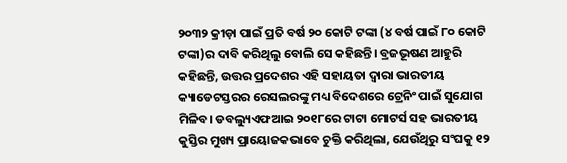୨୦୩୨ କ୍ରୀଡ଼ା ପାଇଁ ପ୍ରତି ବର୍ଷ ୨୦ କୋଟି ଟଙ୍କା (୪ ବର୍ଷ ପାଇଁ ୮୦ କୋଟି ଟଙ୍କା)ର ଦାବି କରିଥିଲୁ ବୋଲି ସେ କହିଛନ୍ତି। ବ୍ରଜଭୂଷଣ ଆହୁରି କହିଛନ୍ତି, ଉତ୍ତର ପ୍ରଦେଶର ଏହି ସହାୟତା ଦ୍ୱାରା ଭାରତୀୟ କ୍ୟାଡେଟସ୍ତରର ରେସଲରଙ୍କୁ ମଧ୍ୟ ବିଦେଶରେ ଟ୍ରେନିଂ ପାଇଁ ସୁଯୋଗ ମିଳିବ। ଡବଲ୍ୟୁଏଫଆଇ ୨୦୧୮ରେ ଟାଟା ମୋଟର୍ସ ସହ ଭାରତୀୟ କୁସ୍ତିର ମୁଖ୍ୟ ପ୍ରାୟୋଜକଭାବେ ଚୁକ୍ତି କରିଥିଲା, ଯେଉଁଥିରୁ ସଂଘକୁ ୧୨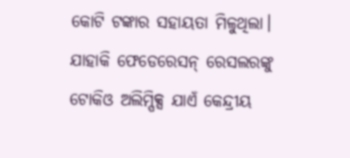କୋଟି ଟଙ୍କାର ସହାୟତା ମିଳୁଥିଲା। ଯାହାକି ଫେଡେରେସନ୍ ରେସଲରଙ୍କୁ ଟୋକିଓ ଅଲିମ୍ପିକ୍ସ ଯାଏଁ କେନ୍ଦ୍ରୀୟ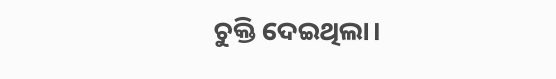ଚୁକ୍ତି ଦେଇଥିଲା।